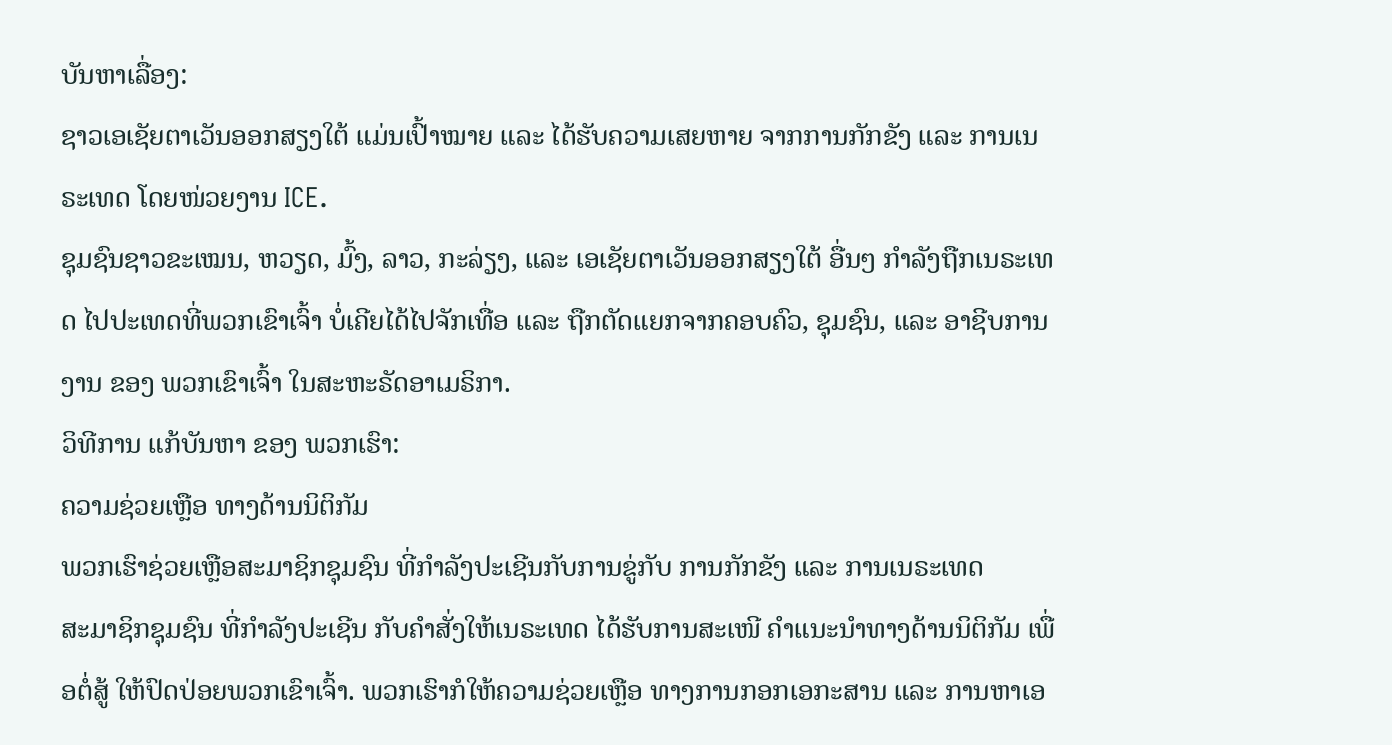ບັນຫາເລື່ອງ:
ຊາວເອເຊັຍຕາເວັນອອກສຽງໃຕ້ ແມ່ນເປົ້າໝາຍ ແລະ ໄດ້ຮັບຄວາມເສຍຫາຍ ຈາກການກັກຂັງ ແລະ ການເນຣະເທດ ໂດຍໜ່ວຍງານ ICE.
ຊຸມຊົນຊາວຂະເໝນ, ຫວຽດ, ມົ້ງ, ລາວ, ກະລ່ຽງ, ແລະ ເອເຊັຍຕາເວັນອອກສຽງໃຕ້ ອື່ນໆ ກຳລັງຖືກເນຣະເທດ ໄປປະເທດທີ່ພວກເຂົາເຈົ້າ ບໍ່ເຄີຍໄດ້ໄປຈັກເທື່ອ ແລະ ຖືກຕັດແຍກຈາກຄອບຄົວ, ຊຸມຊົນ, ແລະ ອາຊີບການງານ ຂອງ ພວກເຂົາເຈົ້າ ໃນສະຫະຣັດອາເມຣິກາ.
ວິທີການ ແກ້ບັນຫາ ຂອງ ພວກເຮົາ:
ຄວາມຊ່ວຍເຫຼືອ ທາງດ້ານນິຕິກັມ
ພວກເຮົາຊ່ວຍເຫຼືອສະມາຊິກຊຸມຊົນ ທີ່ກຳລັງປະເຊີນກັບການຂູ່ກັບ ການກັກຂັງ ແລະ ການເນຣະເທດ
ສະມາຊິກຊຸມຊົນ ທີ່ກຳລັງປະເຊີນ ກັບຄຳສັ່ງໃຫ້ເນຣະເທດ ໄດ້ຮັບການສະເໜີ ຄຳແນະນຳທາງດ້ານນິຕິກັມ ເພື່ອຕໍ່ສູ້ ໃຫ້ປົດປ່ອຍພວກເຂົາເຈົ້າ. ພວກເຮົາກໍໃຫ້ຄວາມຊ່ວຍເຫຼືອ ທາງການກອກເອກະສານ ແລະ ການຫາເອ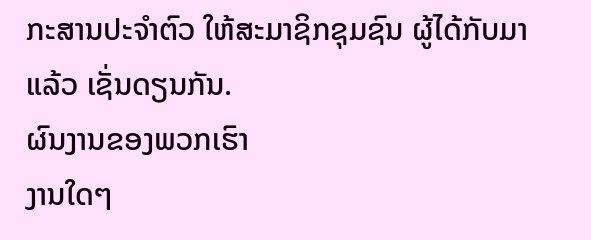ກະສານປະຈຳຕົວ ໃຫ້ສະມາຊິກຊຸມຊົນ ຜູ້ໄດ້ກັບມາແລ້ວ ເຊັ່ນດຽນກັນ.
ຜົນງານຂອງພວກເຮົາ
ງານໃດໆ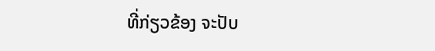ທີ່ກ່ຽວຂ້ອງ ຈະປັບ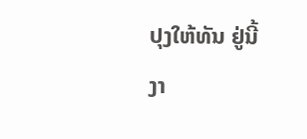ປຸງໃຫ້ທັນ ຢູ່ນີ້
ງາ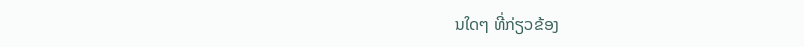ນໃດໆ ທີ່ກ່ຽວຂ້ອງ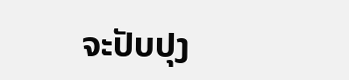ຈະປັບປຸງ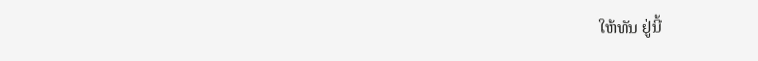ໃຫ້ທັນ ຢູ່ນີ້